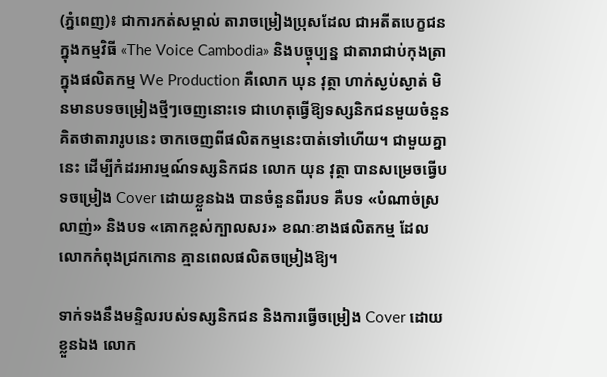(ភ្នំពេញ)៖ ជាការកត់សម្គាល់ តារាចម្រៀងប្រុសដែល ជាអតីតបេក្ខជនក្នុងកម្មវិធី «The Voice Cambodia» និងបច្ចុប្បន្ន ជាតារាជាប់កុងត្រាក្នុងផលិតកម្ម We Production គឺលោក ឃុន វុត្ថា ហាក់ស្ងប់ស្ងាត់ មិនមានបទចម្រៀងថ្មីៗចេញនោះទេ ជាហេតុធ្វើឱ្យទស្សនិកជនមួយចំនួន គិតថាតារារូបនេះ ចាកចេញពីផលិតកម្មនេះបាត់ទៅហើយ។ ជាមួយគ្នានេះ ដើម្បីកំដរអារម្មណ៍ទស្សនិកជន លោក យុន វុត្ថា បានសម្រេចធ្វើបទចម្រៀង Cover ដោយខ្លួនឯង បានចំនួនពីរបទ គឺបទ «បំណាច់ស្រលាញ់» និងបទ «គោកខ្ពស់ក្បាលសរ» ខណៈខាងផលិតកម្ម ដែលលោកកំពុងជ្រកកោន គ្មានពេលផលិតចម្រៀងឱ្យ។

ទាក់ទងនឹងមន្ទិលរបស់ទស្សនិកជន និងការធ្វើចម្រៀង Cover ដោយខ្លួនឯង លោក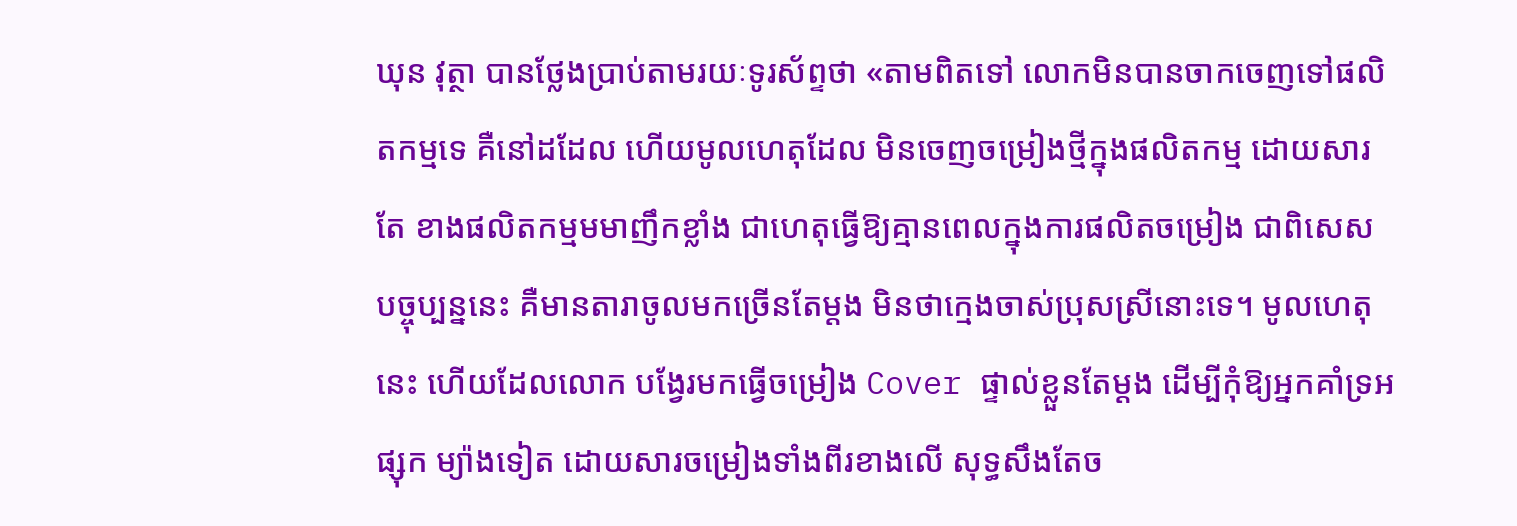ឃុន វុត្ថា បានថ្លែងប្រាប់តាមរយៈទូរស័ព្ទថា «តាមពិតទៅ លោកមិនបានចាកចេញទៅផលិតកម្មទេ គឺនៅដដែល ហើយមូលហេតុដែល មិនចេញចម្រៀងថ្មីក្នុងផលិតកម្ម ដោយសារតែ ខាងផលិតកម្មមមាញឹកខ្លាំង ជាហេតុធ្វើឱ្យគ្មានពេលក្នុងការផលិតចម្រៀង ជាពិសេស បច្ចុប្បន្ននេះ គឺមានតារាចូលមកច្រើនតែម្តង មិនថាក្មេងចាស់ប្រុសស្រីនោះទេ។ មូលហេតុនេះ ហើយដែលលោក បង្វែរមកធ្វើចម្រៀង Cover ផ្ទាល់ខ្លួនតែម្តង ដើម្បីកុំឱ្យអ្នកគាំទ្រអផ្សុក ម្យ៉ាងទៀត ដោយសារចម្រៀងទាំងពីរខាងលើ សុទ្ធសឹងតែច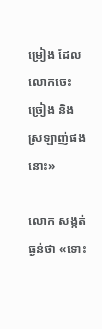ម្រៀង ដែលលោកចេះច្រៀង និងស្រឡាញ់ផងនោះ»

លោក សង្កត់ធ្ងន់ថា «ទោះ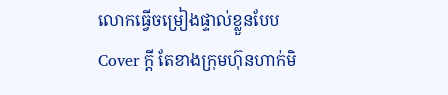លោកធ្វើចម្រៀងផ្ទាល់ខ្លួនបែប Cover ក្តី តែខាងក្រុមហ៊ុនហាក់មិ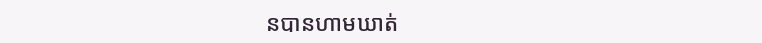នបានហាមឃាត់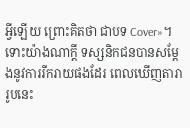អ្វីឡើយ ព្រោះគិតថា ជាបទ Cover»។ ទោះយ៉ាងណាក្តី ទស្សនិកជនបានសម្តែងនូវការរីករាយផងដែរ ពេលឃើញតារារូបនេះ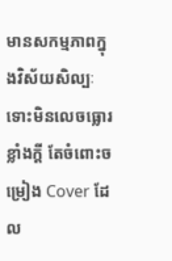មានសកម្មភាពក្នុងវិស័យសិល្បៈ ទោះមិនលេចធ្លោរខ្លាំងក្តី តែចំពោះចម្រៀង Cover ដែល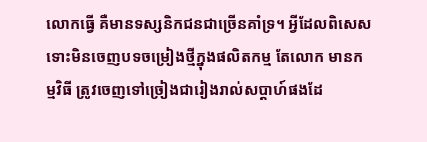លោកធ្វើ គឺមានទស្សនិកជនជាច្រើនគាំទ្រ។ អ្វីដែលពិសេស ទោះមិនចេញបទចម្រៀងថ្មីក្នុងផលិតកម្ម តែលោក មានកម្មវិធី ត្រូវចេញទៅច្រៀងជារៀងរាល់សប្តាហ៍ផងដែ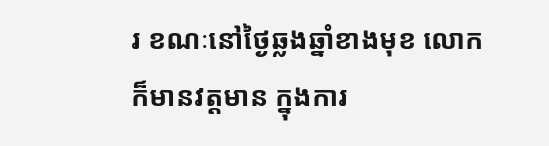រ ខណៈនៅថ្ងៃឆ្លងឆ្នាំខាងមុខ លោកក៏មានវត្តមាន ក្នុងការ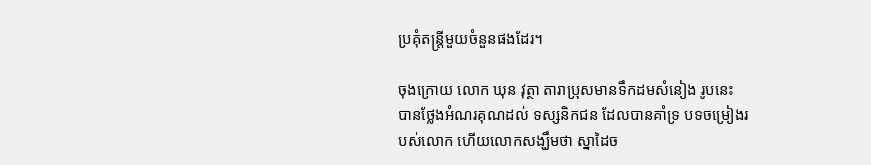ប្រគុំតន្រ្តីមួយចំនួនផងដែរ។

ចុងក្រោយ លោក ឃុន វុត្ថា តារាប្រុសមានទឹកដមសំនៀង រូបនេះ បានថ្លែងអំណរគុណដល់ ទស្សនិកជន ដែលបានគាំទ្រ បទចម្រៀងរបស់លោក ហើយលោកសង្ឃឹមថា ស្នាដៃច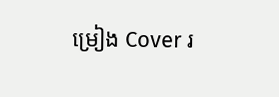ម្រៀង Cover រ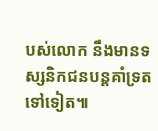បស់លោក នឹងមានទស្សនិកជនបន្តគាំទ្រតទៅទៀត៕